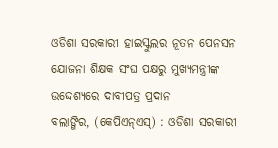ଓଡିଶା ସରକାରୀ ହାଇସ୍କୁଲର ନୂତନ ପେନସନ ଯୋଜନା ଶିକ୍ଷକ ସଂଘ ପକ୍ଷରୁ ମୁଖ୍ୟମନ୍ତ୍ରୀଙ୍କ ଉଦ୍ଦେଶ୍ୟରେ ଦାବୀପତ୍ର ପ୍ରଦାନ
ବଲାଙ୍ଗିର, (କେପିଏନ୍ଏସ୍) : ଓଡିଶା ସରକାରୀ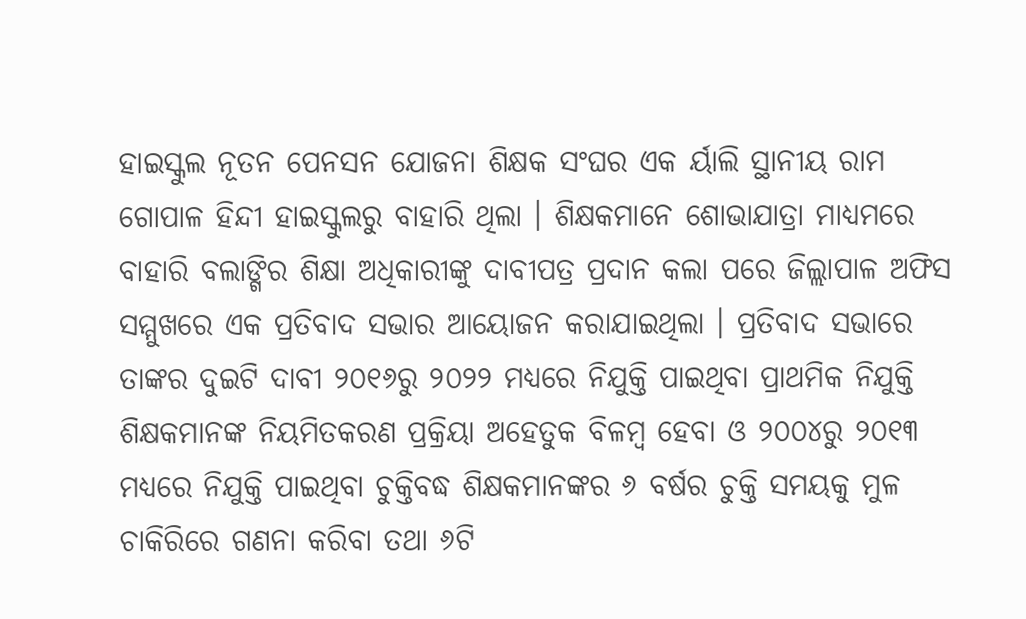ହାଇସ୍କୁଲ ନୂତନ ପେନସନ ଯୋଜନା ଶିକ୍ଷକ ସଂଘର ଏକ ର୍ୟାଲି ସ୍ଥାନୀୟ ରାମ ଗୋପାଳ ହିନ୍ଦୀ ହାଇସ୍କୁଲରୁ ବାହାରି ଥିଲା । ଶିକ୍ଷକମାନେ ଶୋଭାଯାତ୍ରା ମାଧ୍ୟମରେ ବାହାରି ବଲାଙ୍ଗିର ଶିକ୍ଷା ଅଧିକାରୀଙ୍କୁ ଦାବୀପତ୍ର ପ୍ରଦାନ କଲା ପରେ ଜିଲ୍ଲାପାଳ ଅଫିସ ସମ୍ମୁଖରେ ଏକ ପ୍ରତିବାଦ ସଭାର ଆୟୋଜନ କରାଯାଇଥିଲା । ପ୍ରତିବାଦ ସଭାରେ ତାଙ୍କର ଦୁଇଟି ଦାବୀ ୨୦୧୬ରୁ ୨୦୨୨ ମଧ୍ୟରେ ନିଯୁକ୍ତି ପାଇଥିବା ପ୍ରାଥମିକ ନିଯୁକ୍ତି ଶିକ୍ଷକମାନଙ୍କ ନିୟମିତକରଣ ପ୍ରକ୍ରିୟା ଅହେତୁକ ବିଳମ୍ବ ହେବା ଓ ୨୦୦୪ରୁ ୨୦୧୩ ମଧ୍ୟରେ ନିଯୁକ୍ତି ପାଇଥିବା ଚୁକ୍ତିବଦ୍ଧ ଶିକ୍ଷକମାନଙ୍କର ୬ ବର୍ଷର ଚୁକ୍ତି ସମୟକୁ ମୁଳ ଚାକିରିରେ ଗଣନା କରିବା ତଥା ୬ଟି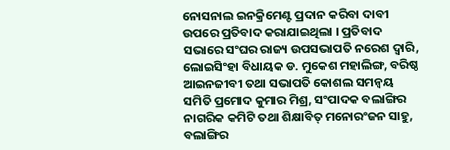ନୋସନାଲ ଇନକ୍ରିମେଣ୍ଟ ପ୍ରଦାନ କରିବା ଦାବୀ ଉପରେ ପ୍ରତିବାଦ କରାଯାଇଥିଲା । ପ୍ରତିବାଦ ସଭାରେ ସଂଘର ରାଜ୍ୟ ଉପସଭାପତି ନରେଶ ଦ୍ୱାରି, ଲୋଇସିଂହା ବିଧାୟକ ଡ. ମୁକେଶ ମହାଲିଙ୍ଗ, ବରିଷ୍ଠ ଆଇନଜୀବୀ ତଥା ସଭାପତି କୋଶଲ ସମନ୍ୱୟ ସମିତି ପ୍ରମୋଦ କୁମାର ମିଶ୍ର, ସଂପାଦକ ବଲାଙ୍ଗିର ନାଗରିକ କମିଟି ତଥା ଶିକ୍ଷାବିତ୍ ମନୋରଂଜନ ସାହୁ, ବଲାଙ୍ଗିର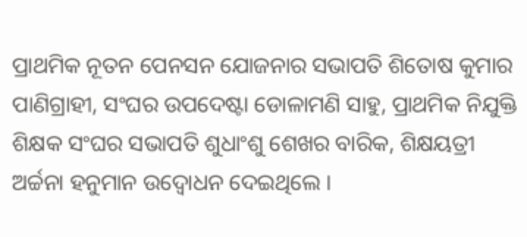ପ୍ରାଥମିକ ନୂତନ ପେନସନ ଯୋଜନାର ସଭାପତି ଶିତୋଷ କୁମାର ପାଣିଗ୍ରାହୀ, ସଂଘର ଉପଦେଷ୍ଟା ଡୋଳାମଣି ସାହୁ, ପ୍ରାଥମିକ ନିଯୁକ୍ତି ଶିକ୍ଷକ ସଂଘର ସଭାପତି ଶୁଧାଂଶୁ ଶେଖର ବାରିକ, ଶିକ୍ଷୟତ୍ରୀ ଅର୍ଚ୍ଚନା ହନୁମାନ ଉଦ୍ବୋଧନ ଦେଇଥିଲେ ।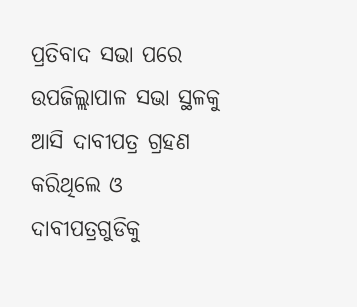ପ୍ରତିବାଦ ସଭା ପରେ ଉପଜିଲ୍ଲାପାଳ ସଭା ସ୍ଥଳକୁ ଆସି ଦାବୀପତ୍ର ଗ୍ରହଣ କରିଥିଲେ ଓ ଦାବୀପତ୍ରଗୁଡିକୁ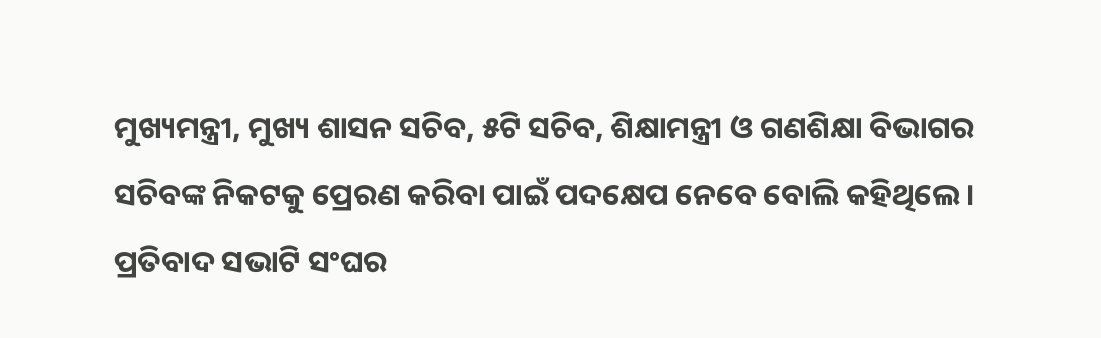ମୁଖ୍ୟମନ୍ତ୍ରୀ, ମୁଖ୍ୟ ଶାସନ ସଚିବ, ୫ଟି ସଚିବ, ଶିକ୍ଷାମନ୍ତ୍ରୀ ଓ ଗଣଶିକ୍ଷା ବିଭାଗର ସଚିବଙ୍କ ନିକଟକୁ ପ୍ରେରଣ କରିବା ପାଇଁ ପଦକ୍ଷେପ ନେବେ ବୋଲି କହିଥିଲେ । ପ୍ରତିବାଦ ସଭାଟି ସଂଘର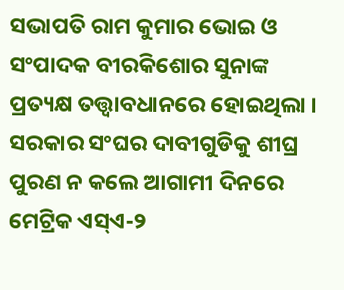ସଭାପତି ରାମ କୁମାର ଭୋଇ ଓ ସଂପାଦକ ବୀରକିଶୋର ସୁନାଙ୍କ ପ୍ରତ୍ୟକ୍ଷ ତତ୍ତ୍ୱାବଧାନରେ ହୋଇଥିଲା । ସରକାର ସଂଘର ଦାବୀଗୁଡିକୁ ଶୀଘ୍ର ପୁରଣ ନ କଲେ ଆଗାମୀ ଦିନରେ ମେଟ୍ରିକ ଏସ୍ଏ-୨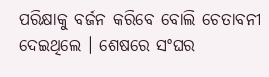ପରିକ୍ଷାକୁ ବର୍ଜନ କରିବେ ବୋଲି ଚେତାବନୀ ଦେଇଥିଲେ । ଶେଷରେ ସଂଘର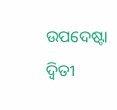ଉପଦେଷ୍ଟା ଦ୍ୱିତୀ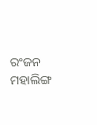ରଂଜନ ମହାଲିଙ୍ଗ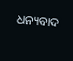ଧନ୍ୟବାଦ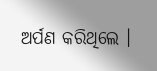ଅର୍ପଣ କରିଥିଲେ ।